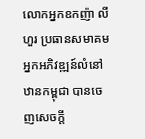លោកអ្នកឧកញ៉ា លី ហួរ ប្រធានសមាគមអ្នកអភិវឌ្ឍន៍លំនៅឋានកម្ពុជា បានចេញសេចក្តី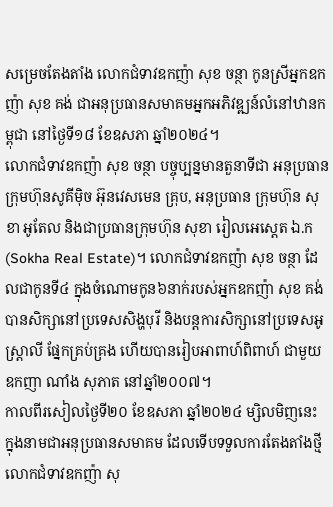សម្រេចតែងតាំង លោកជំទាវឧកញ៉ា សុខ ចន្ថា កូនស្រីអ្នកឧកញ៉ា សុខ គង់ ជាអនុប្រធានសមាគមអ្នកអភិវឌ្ឍន៍លំនៅឋានកម្ពុជា នៅថ្ងៃទី១៨ ខែឧសភា ឆ្នាំ២០២៤។
លោកជំទាវឧកញ៉ា សុខ ចន្ថា បច្ចុប្បន្នមានតួនាទីជា អនុប្រធានក្រុមហ៊ុនសូគីម៉ិច អ៊ុនវេសមេន គ្រុប, អនុប្រធាន ក្រុមហ៊ុន សុខា អូតែល និងជាប្រធានក្រុមហ៊ុន សុខា រៀលអេស្តេត ឯ.ក (Sokha Real Estate)។ លោកជំទាវឧកញ៉ា សុខ ចន្ថា ដែលជាកូនទី៤ ក្នុងចំណោមកូន៦នាក់របស់អ្នកឧកញ៉ា សុខ គង់ បានសិក្សានៅប្រទេសសិង្ហបុរី និងបន្តការសិក្សានៅប្រទេសអូស្ត្រាលី ផ្នែកគ្រប់គ្រង ហើយបានរៀបអាពាហ៍ពិពាហ៍ ជាមួយឧកញា ណាំង សុភាត នៅឆ្នាំ២០០៧។
កាលពីរសៀលថ្ងៃទី២០ ខែឧសភា ឆ្នាំ២០២៤ ម្សិលមិញនេះ ក្នុងនាមជាអនុប្រធានសមាគម ដែលទើបទទួលការតែងតាំងថ្មី លោកជំទាវឧកញ៉ា សុ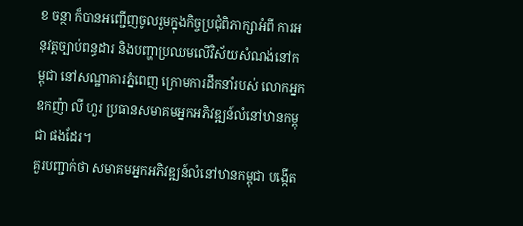ខ ចន្ថា ក៏បានអញ្ជើញចូលរួមក្នុងកិច្ចប្រជុំពិភាក្សាអំពី ការអនុវត្តច្បាប់ពន្ធដារ និងបញ្ហាប្រឈមលើវិស័យសំណង់នៅកម្ពុជា នៅសណ្ឋាគារភ្នំពេញ ក្រោមការដឹកនាំរបស់ លោកអ្នកឧកញ៉ា លី ហួរ ប្រធានសមាគមអ្នកអភិវឌ្ឍន៍លំនៅឋានកម្ពុជា ផងដែរ។
គួរបញ្ជាក់ថា សមាគមអ្នកអភិវឌ្ឍន៍លំនៅឋានកម្ពុជា បង្កើត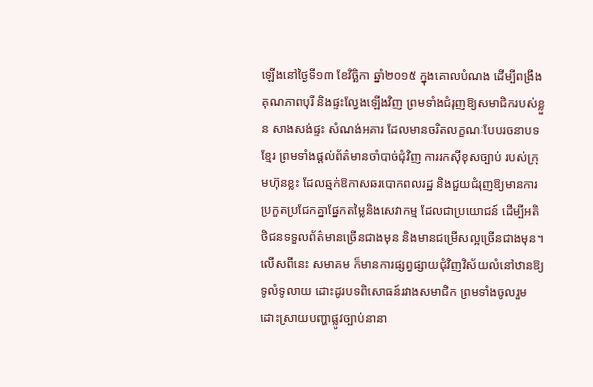ឡើងនៅថ្ងៃទី១៣ ខែវិច្ឆិកា ឆ្នាំ២០១៥ ក្នុងគោលបំណង ដើម្បីពង្រឹងគុណភាពបុរី និងផ្ទះល្វែងឡើងវិញ ព្រមទាំងជំរុញឱ្យសមាជិករបស់ខ្លួន សាងសង់ផ្ទះ សំណង់អគារ ដែលមានចរិតលក្ខណៈបែបរចនាបទខ្មែរ ព្រមទាំងផ្តល់ព័ត៌មានចាំបាច់ជុំវិញ ការរកស៊ីខុសច្បាប់ របស់ក្រុមហ៊ុនខ្លះ ដែលឆ្មក់ឱកាសឆរបោកពលរដ្ឋ និងជួយជំរុញឱ្យមានការប្រកួតប្រជែកគ្នាផ្នែកតម្លៃនិងសេវាកម្ម ដែលជាប្រយោជន៍ ដើម្បីអតិថិជនទទួលព័ត៌មានច្រើនជាងមុន និងមានជម្រើសល្អច្រើនជាងមុន។ លើសពីនេះ សមាគម ក៏មានការផ្សព្វផ្សាយជុំវិញវិស័យលំនៅឋានឱ្យទូលំទូលាយ ដោះដូរបទពិសោធន៍រវាងសមាជិក ព្រមទាំងចូលរួម ដោះស្រាយបញ្ហាផ្លូវច្បាប់នានា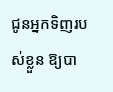ជូនអ្នកទិញរបស់ខ្លួន ឱ្យបា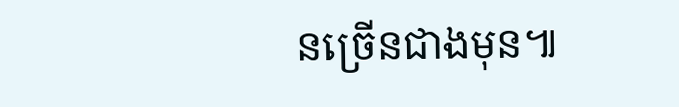នច្រើនជាងមុន៕